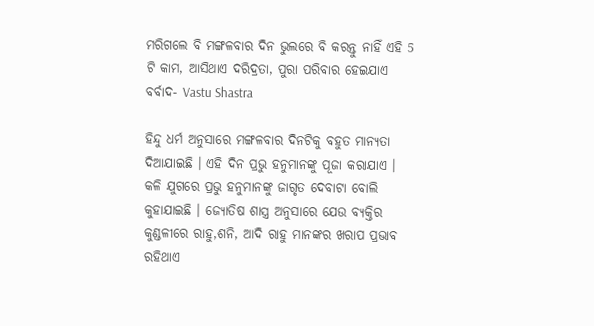ମରିଗଲେ ବି ମଙ୍ଗଳବାର ଦିନ ଭୁଲରେ ବି କରନ୍ତୁ ନାହିଁ ଏହି 5 ଟି କାମ, ଆସିଥାଏ ଦରିଦ୍ରତା, ପୁରା ପରିବାର ହେଇଯାଏ ବର୍ବାଦ- Vastu Shastra

ହିନ୍ଦୁ ଧର୍ମ ଅନୁସାରେ ମଙ୍ଗଳବାର ଦିନଟିକୁ ବହୁତ ମାନ୍ୟତା ଦିଆଯାଇଛି । ଏହି ଦିନ ପ୍ରଭୁ ହନୁମାନଙ୍କୁ ପୂଜା କରାଯାଏ । କଳି ଯୁଗରେ ପ୍ରଭୁ ହନୁମାନଙ୍କୁ ଜାଗୃତ ଦେବାଟା ବୋଲି କୁହାଯାଇଛି । ଜ୍ଯୋତିଷ ଶାସ୍ତ୍ର ଅନୁସାରେ ଯେଉ ବ୍ଯକ୍ତିର କୁଣ୍ଡଳୀରେ ରାହୁ,ଶନି, ଆଦି ରାହୁ ମାନଙ୍କର ଖରାପ ପ୍ରଭାବ ରହିଥାଏ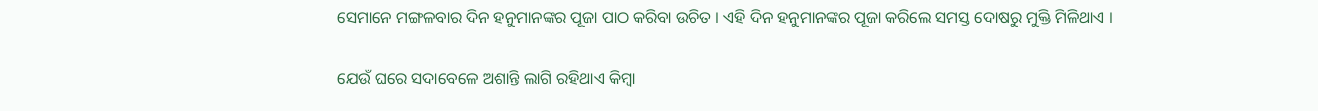ସେମାନେ ମଙ୍ଗଳବାର ଦିନ ହନୁମାନଙ୍କର ପୂଜା ପାଠ କରିବା ଉଚିତ । ଏହି ଦିନ ହନୁମାନଙ୍କର ପୂଜା କରିଲେ ସମସ୍ତ ଦୋଷରୁ ମୁକ୍ତି ମିଳିଥାଏ ।

ଯେଉଁ ଘରେ ସଦାବେଳେ ଅଶାନ୍ତି ଲାଗି ରହିଥାଏ କିମ୍ବା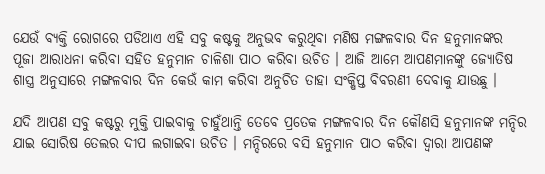ଯେଉଁ ବ୍ୟକ୍ତି ରୋଗରେ ପଡିଥାଏ ଏହି ସବୁ କଷ୍ଟକୁ ଅନୁଭବ କରୁଥିବା ମଣିଷ ମଙ୍ଗଳବାର ଦିନ ହନୁମାନଙ୍କର ପୂଜା ଆରାଧନା କରିବା ସହିତ ହନୁମାନ ଚାଳିଶା ପାଠ କରିବା ଉଚିତ । ଆଜି ଆମେ ଆପଣମାନଙ୍କୁ ଜ୍ଯୋତିଷ ଶାସ୍ତ୍ର ଅନୁସାରେ ମଙ୍ଗଳବାର ଦିନ କେଉଁ କାମ କରିବା ଅନୁଚିତ ତାହା ସଂକ୍ଷିପ୍ତ ବିବରଣୀ ଦେବାକୁ ଯାଉଛୁ ।

ଯଦି ଆପଣ ସବୁ କଷ୍ଟରୁ ମୁକ୍ତି ପାଇବାକୁ ଚାହୁଁଥାନ୍ତି ତେବେ ପ୍ରତେକ ମଙ୍ଗଳବାର ଦିନ କୌଣସି ହନୁମାନଙ୍କ ମନ୍ଦିର ଯାଇ ସୋରିଷ ତେଲର ଦୀପ ଲଗାଇବା ଉଚିତ । ମନ୍ଦିରରେ ବସି ହନୁମାନ ପାଠ କରିବା ଦ୍ଵାରା ଆପଣଙ୍କ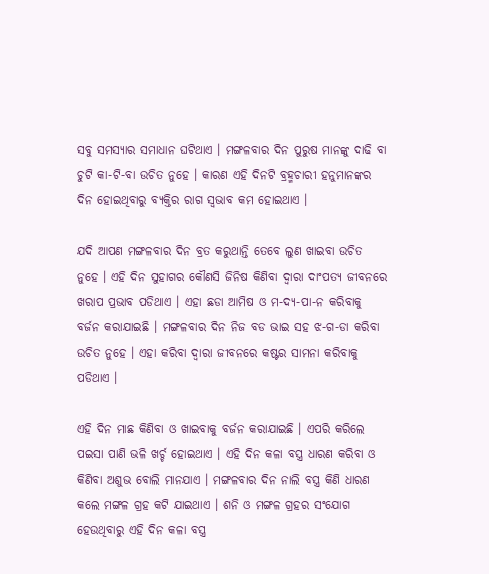ସବୁ ସମସ୍ୟାର ସମାଧାନ ଘଟିଥାଏ । ମଙ୍ଗଳବାର ଦିନ ପୁରୁଷ ମାନଙ୍କୁ ଦାଢି ବା ଚୁଟି କା-ଟି-ବା ଉଚିତ ନୁହେ । କାରଣ ଏହି ଦିନଟି ବ୍ରହ୍ମଚାରୀ ହନୁମାନଙ୍କର ଦିନ ହୋଇଥିବାରୁ ବ୍ଯକ୍ତିର ରାଗ ସ୍ଵଭାବ କମ ହୋଇଥାଏ ।

ଯଦି ଆପଣ ମଙ୍ଗଳବାର ଦିନ ବ୍ରତ କରୁଥାନ୍ତି ତେବେ ଲୁଣ ଖାଇବା ଉଚିତ ନୁହେ । ଏହି ଦିନ ସୁହାଗର କୌଣସି ଜିନିଷ କିଣିବା ଦ୍ଵାରା ଦାଂପତ୍ଯ ଜୀବନରେ ଖରାପ ପ୍ରଭାବ ପଡିଥାଏ । ଏହା ଛଡା ଆମିଷ ଓ ମ-ଦ୍ୟ-ପା-ନ କରିବାକୁ ବର୍ଜନ କରାଯାଇଛି । ମଙ୍ଗଳବାର ଦିନ ନିଜ ବଡ ଭାଇ ସହ ଝ-ଗ-ଡା କରିବା ଉଚିତ ନୁହେ । ଏହା କରିବା ଦ୍ଵାରା ଜୀବନରେ କଷ୍ଟର ସାମନା କରିବାକୁ ପଡିଥାଏ ।

ଏହି ଦିନ ମାଛ କିଣିବା ଓ ଖାଇବାକୁ ବର୍ଜନ କରାଯାଇଛି । ଏପରି କରିଲେ ପଇସା ପାଣି ଭଳି ଖର୍ଚ୍ଚ ହୋଇଥାଏ । ଏହି ଦିନ କଳା ବସ୍ତ୍ର ଧାରଣ କରିବା ଓ କିଣିବା ଅଶୁଭ ବୋଲି ମାନଯାଏ । ମଙ୍ଗଳବାର ଦିନ ନାଲି ବସ୍ତ୍ର କିଣି ଧାରଣ କଲେ ମଙ୍ଗଳ ଗ୍ରହ କଟି ଯାଇଥାଏ । ଶନି ଓ ମଙ୍ଗଳ ଗ୍ରହର ସଂଯୋଗ ହେଉଥିବାରୁ ଏହି ଦିନ କଳା ବସ୍ତ୍ର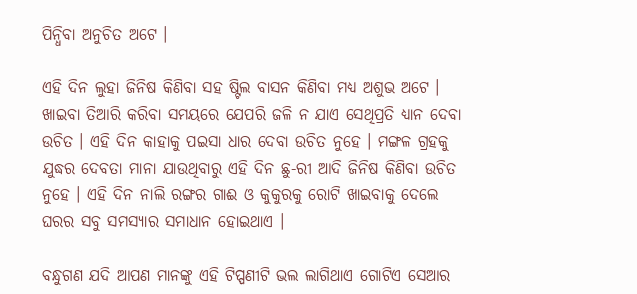ପିନ୍ଧିବା ଅନୁଚିତ ଅଟେ ।

ଏହି ଦିନ ଲୁହା ଜିନିଷ କିଣିବା ସହ ଷ୍ଟିଲ ବାସନ କିଣିବା ମଧ୍ୟ ଅଶୁଭ ଅଟେ । ଖାଇବା ତିଆରି କରିବା ସମୟରେ ଯେପରି ଜଳି ନ ଯାଏ ସେଥିପ୍ରତି ଧ୍ୟାନ ଦେବା ଉଚିତ । ଏହି ଦିନ କାହାକୁ ପଇସା ଧାର ଦେବା ଉଚିତ ନୁହେ । ମଙ୍ଗଳ ଗ୍ରହକୁ ଯୁଦ୍ଧର ଦେବତା ମାନା ଯାଉଥିବାରୁ ଏହି ଦିନ ଛୁ-ରୀ ଆଦି ଜିନିଷ କିଣିବା ଉଚିତ ନୁହେ । ଏହି ଦିନ ନାଲି ରଙ୍ଗର ଗାଈ ଓ କୁକୁରକୁ ରୋଟି ଖାଇବାକୁ ଦେଲେ ଘରର ସବୁ ସମସ୍ୟାର ସମାଧାନ ହୋଇଥାଏ ।

ବନ୍ଧୁଗଣ ଯଦି ଆପଣ ମାନଙ୍କୁ ଏହି ଟିପ୍ପଣୀଟି ଭଲ ଲାଗିଥାଏ ଗୋଟିଏ ସେଆର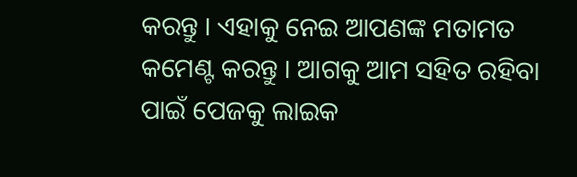କରନ୍ତୁ । ଏହାକୁ ନେଇ ଆପଣଙ୍କ ମତାମତ କମେଣ୍ଟ କରନ୍ତୁ । ଆଗକୁ ଆମ ସହିତ ରହିବା ପାଇଁ ପେଜକୁ ଲାଇକ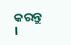କରନ୍ତୁ ।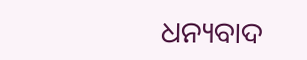ଧନ୍ୟବାଦ